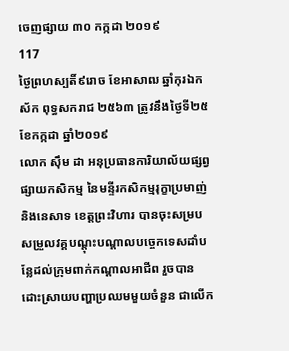ចេញផ្សាយ ៣០ កក្កដា ២០១៩
117
ថ្ងៃព្រហស្បតិ៍៩រោច ខែអាសាឍ ឆ្នាំកុរឯកស័ក ពុទ្ធសករាជ ២៥៦៣ ត្រូវនឹងថ្ងៃទី២៥ ខែកក្កដា ឆ្នាំ២០១៩
លោក ស៊ឹម ដា អនុប្រធានការិយាល័យផ្សព្វផ្សាយកសិកម្ម នៃមន្ទីរកសិកម្មរុក្ខាប្រមាញ់ និងនេសាទ ខេត្ដព្រះវិហារ បានចុះសម្របសម្រួលវគ្គបណ្តុះបណ្តាលបច្ចេកទេសដាំបន្លែដល់ក្រុមពាក់កណ្តាលអាជីព រួចបានដោះស្រាយបញ្ហាប្រឈមមួយចំនួន ជាលើក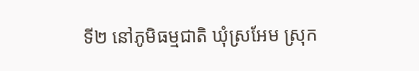ទី២ នៅភូមិធម្មជាតិ ឃុំស្រអែម ស្រុក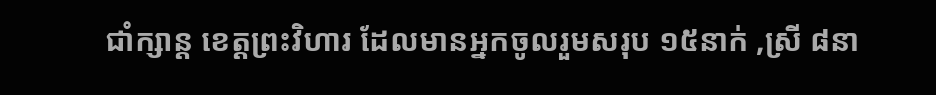ជាំក្សាន្ដ ខេត្ដព្រះវិហារ ដែលមានអ្នកចូលរួមសរុប ១៥នាក់ ,ស្រី ៨នា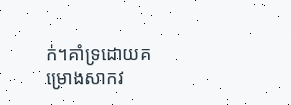ក់។គាំទ្រដោយគម្រោងសាកវ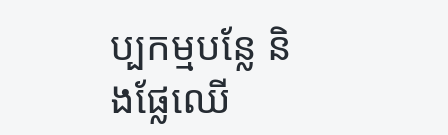ប្បកម្មបន្លែ និងផ្លែឈើ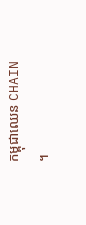កម្ពុជាឈេន CHAIN ។